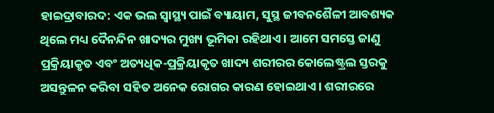ହାଇଦ୍ରାବାରଦ: ଏକ ଭଲ ସ୍ବାସ୍ଥ୍ୟ ପାଇଁ ବ୍ୟାୟାମ, ସୁସ୍ଥ ଜୀବନଶୈଳୀ ଆବଶ୍ୟକ ଥିଲେ ମଧ୍ୟ ଦୈନନ୍ଦିନ ଖାଦ୍ୟର ମୁଖ୍ୟ ଭୂମିକା ରହିଥାଏ । ଆମେ ସମସ୍ତେ ଜାଣୁ ପ୍ରକ୍ରିୟାକୃତ ଏବଂ ଅତ୍ୟଧିକ-ପ୍ରକ୍ରିୟାକୃତ ଖାଦ୍ୟ ଶରୀରର କୋଲେଷ୍ଟ୍ରଲ ସ୍ତରକୁ ଅସନ୍ତୁଳନ କରିବା ସହିତ ଅନେକ ରୋଗର କାରଣ ହୋଇଥାଏ । ଶରୀରରେ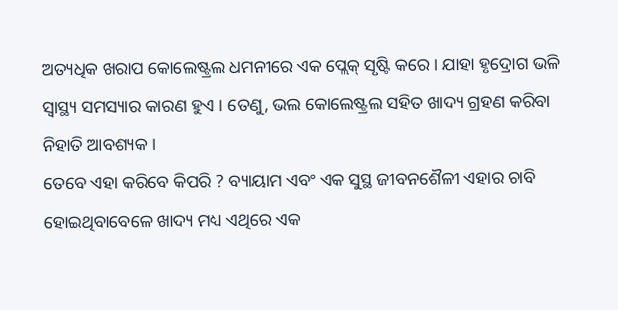ଅତ୍ୟଧିକ ଖରାପ କୋଲେଷ୍ଟ୍ରଲ ଧମନୀରେ ଏକ ପ୍ଲେକ୍ ସୃଷ୍ଟି କରେ । ଯାହା ହୃଦ୍ରୋଗ ଭଳି ସ୍ୱାସ୍ଥ୍ୟ ସମସ୍ୟାର କାରଣ ହୁଏ । ତେଣୁ, ଭଲ କୋଲେଷ୍ଟ୍ରଲ ସହିତ ଖାଦ୍ୟ ଗ୍ରହଣ କରିବା ନିହାତି ଆବଶ୍ୟକ ।
ତେବେ ଏହା କରିବେ କିପରି ? ବ୍ୟାୟାମ ଏବଂ ଏକ ସୁସ୍ଥ ଜୀବନଶୈଳୀ ଏହାର ଚାବି ହୋଇଥିବାବେଳେ ଖାଦ୍ୟ ମଧ୍ୟ ଏଥିରେ ଏକ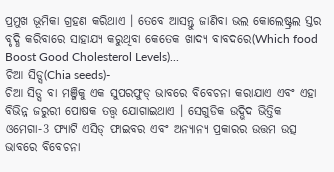ପ୍ରମୁଖ ଭୂମିକା ଗ୍ରହଣ କରିଥାଏ । ତେବେ ଆସନ୍ତୁ ଜାଣିବା ଭଲ କୋଲେଷ୍ଟ୍ରଲ ସ୍ତର ବୃଦ୍ଧି କରିବାରେ ସାହାଯ୍ୟ କରୁଥିବା କେତେକ ଖାଦ୍ୟ ବାବଦରେ(Which food Boost Good Cholesterol Levels)...
ଚିଆ ସିଡ୍ସ(Chia seeds)-
ଚିଆ ସିଡ୍ସ ବା ମଞ୍ଜିକୁ ଏକ ସୁପରଫୁଡ୍ ଭାବରେ ବିବେଚନା କରାଯାଏ ଏବଂ ଏହା ବିଭିନ୍ନ ଜରୁରୀ ପୋଷକ ତତ୍ତ୍ୱ ଯୋଗାଇଥାଏ । ସେଗୁଡିକ ଉଦ୍ଭିଦ ଭିତ୍ତିକ ଓମେଗା-3 ଫ୍ୟାଟି ଏସିଡ୍ ଫାଇବର ଏବଂ ଅନ୍ୟାନ୍ୟ ପ୍ରକାରର ଉତ୍ତମ ଉତ୍ସ ଭାବରେ ବିବେଚନା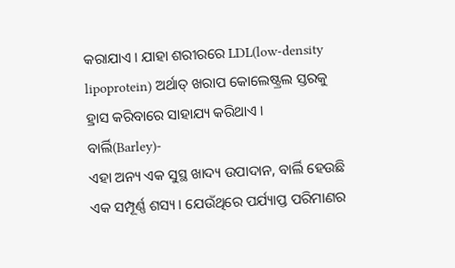କରାଯାଏ । ଯାହା ଶରୀରରେ LDL(low-density lipoprotein) ଅର୍ଥାତ୍ ଖରାପ କୋଲେଷ୍ଟ୍ରଲ ସ୍ତରକୁ ହ୍ରାସ କରିବାରେ ସାହାଯ୍ୟ କରିଥାଏ ।
ବାର୍ଲି(Barley)-
ଏହା ଅନ୍ୟ ଏକ ସୁସ୍ଥ ଖାଦ୍ୟ ଉପାଦାନ, ବାର୍ଲି ହେଉଛି ଏକ ସମ୍ପୂର୍ଣ୍ଣ ଶସ୍ୟ । ଯେଉଁଥିରେ ପର୍ଯ୍ୟାପ୍ତ ପରିମାଣର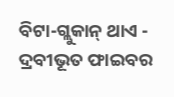ବିଟା-ଗ୍ଲୁକାନ୍ ଥାଏ - ଦ୍ରବୀଭୂତ ଫାଇବର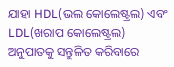ଯାହା HDL(ଭଲ କୋଲେଷ୍ଟ୍ରଲ) ଏବଂ LDL(ଖରାପ କୋଲେଷ୍ଟ୍ରଲ) ଅନୁପାତକୁ ସନ୍ତୁଳିତ କରିବାରେ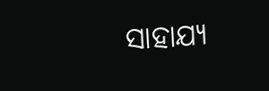ସାହାଯ୍ୟ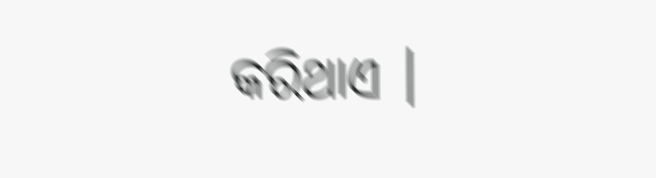କରିଥାଏ ।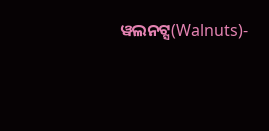ୱଲନଟ୍ସ(Walnuts)-